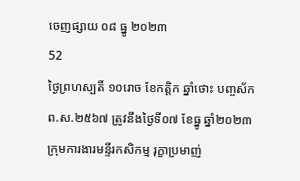ចេញផ្សាយ ០៨ ធ្នូ ២០២៣
52
ថ្ងៃព្រហស្បតិ៍ ១០រោច ខែកត្តិក ឆ្នាំថោះ បញ្ចស័ក ព.ស.២៥៦៧ ត្រូវនឹងថ្ងៃទី០៧ ខែធ្នូ ឆ្នាំ២០២៣
ក្រុមការងារមន្ទីរកសិកម្ម រុក្ខាប្រមាញ់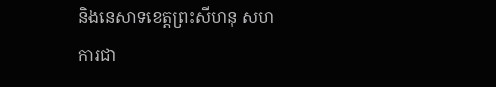និងនេសាទខេត្តព្រះសីហនុ សហការជា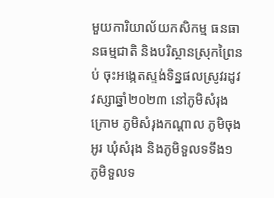មួយការិយាល័យកសិកម្ម ធនធានធម្មជាតិ និងបរិស្ថានស្រុកព្រៃនប់ ចុះអង្កេតស្ទង់ទិន្នផលស្រូវរដូវវស្សាឆ្នាំ២០២៣ នៅភូមិសំរុងក្រោម ភូមិសំរុងកណ្តាល ភូមិចុងអូរ ឃុំសំរុង និងភូមិទួលទទឹង១ ភូមិទួលទ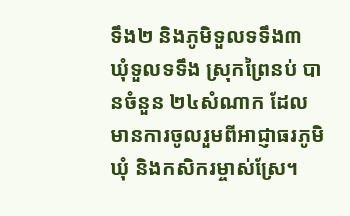ទឹង២ និងភូមិទួលទទឹង៣ ឃុំទួលទទឹង ស្រុកព្រៃនប់ បានចំនួន ២៤សំណាក ដែលមានការចូលរួមពីអាជ្ញាធរភូមិឃុំ និងកសិករម្ចាស់ស្រែ។